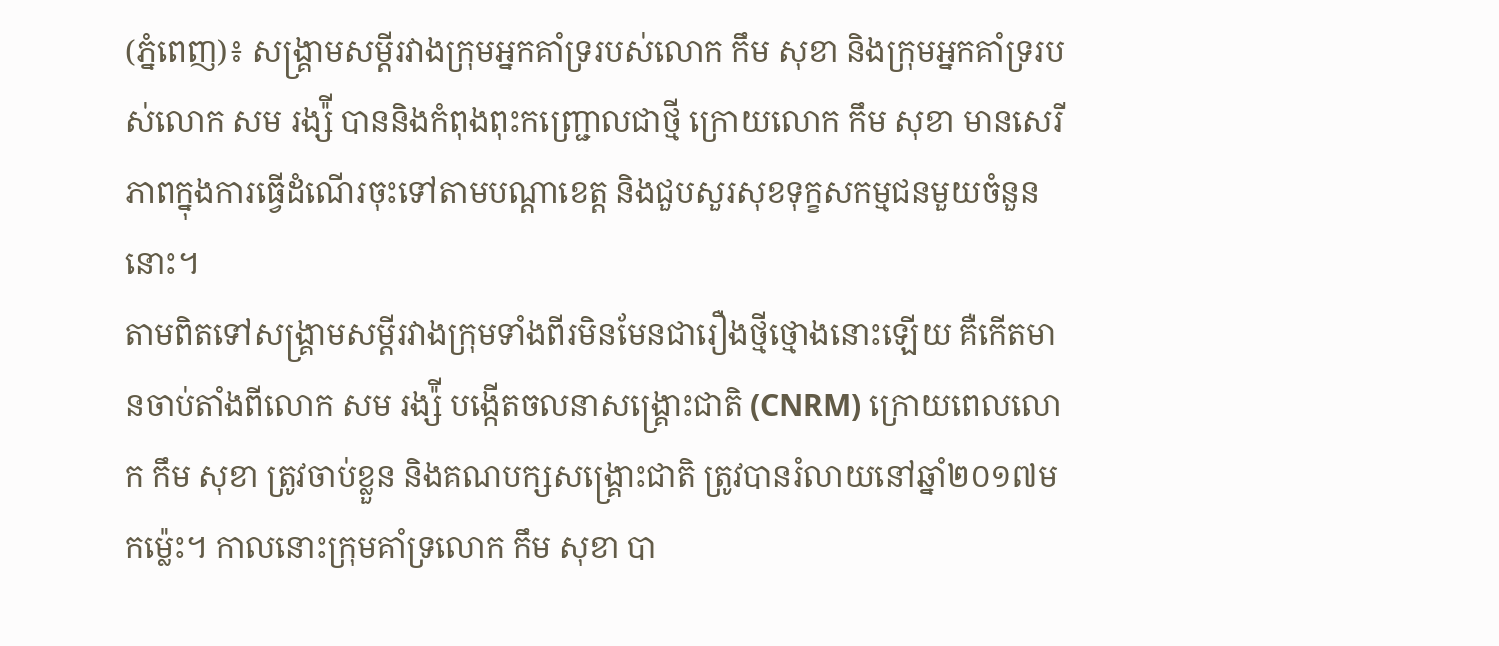(ភ្នំពេញ)៖ សង្គ្រាមសម្តីរវាងក្រុមអ្នកគាំទ្ររបស់លោក កឹម សុខា និងក្រុមអ្នកគាំទ្ររបស់លោក សម រង្ស៉ី បាននិងកំពុងពុះកញ្ជ្រោលជាថ្មី ក្រោយលោក កឹម សុខា មានសេរីភាពក្នុងការធ្វើដំណើរចុះទៅតាមបណ្តាខេត្ត និងជួបសួរសុខទុក្ខសកម្មជនមួយចំនួននោះ។
តាមពិតទៅសង្គ្រាមសម្តីរវាងក្រុមទាំងពីរមិនមែនជារឿងថ្មីថ្មោងនោះឡើយ គឺកើតមានចាប់តាំងពីលោក សម រង្ស៉ី បង្កើតចលនាសង្គ្រោះជាតិ (CNRM) ក្រោយពេលលោក កឹម សុខា ត្រូវចាប់ខ្លួន និងគណបក្សសង្គ្រោះជាតិ ត្រូវបានរំលាយនៅឆ្នាំ២០១៧មកម្ល៉េះ។ កាលនោះក្រុមគាំទ្រលោក កឹម សុខា បា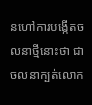នហៅការបង្កើតចលនាថ្មីនោះថា ជាចលនាក្បត់លោក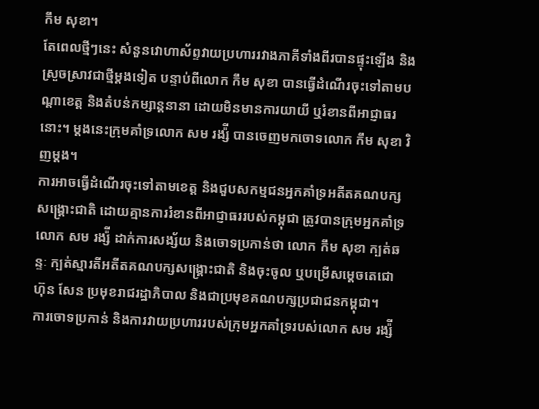កឹម សុខា។
តែពេលថ្មីៗនេះ សំនួនវោហាស័ព្ទវាយប្រហាររវាងភាគីទាំងពីរបានផ្ទុះឡើង និងស្រួចស្រាវជាថ្មីម្តងទៀត បន្ទាប់ពីលោក កឹម សុខា បានធ្វើដំណើរចុះទៅតាមបណ្តាខេត្ត និងតំបន់កម្សាន្តនានា ដោយមិនមានការយាយី ឬរំខានពីអាជ្ញាធរនោះ។ ម្តងនេះក្រុមគាំទ្រលោក សម រង្ស៉ី បានចេញមកចោទលោក កឹម សុខា វិញម្តង។
ការអាចធ្វើដំណើរចុះទៅតាមខេត្ត និងជួបសកម្មជនអ្នកគាំទ្រអតីតគណបក្សសង្គ្រោះជាតិ ដោយគ្មានការរំខានពីអាជ្ញាធររបស់កម្ពុជា ត្រូវបានក្រុមអ្នកគាំទ្រលោក សម រង្ស៉ី ដាក់ការសង្ស័យ និងចោទប្រកាន់ថា លោក កឹម សុខា ក្បត់ឆន្ទៈ ក្បត់ស្មារតីអតីតគណបក្សសង្គ្រោះជាតិ និងចុះចូល ឬបម្រើសម្តេចតេជោ ហ៊ុន សែន ប្រមុខរាជរដ្ឋាភិបាល និងជាប្រមុខគណបក្សប្រជាជនកម្ពុជា។
ការចោទប្រកាន់ និងការវាយប្រហាររបស់ក្រុមអ្នកគាំទ្ររបស់លោក សម រង្ស៉ី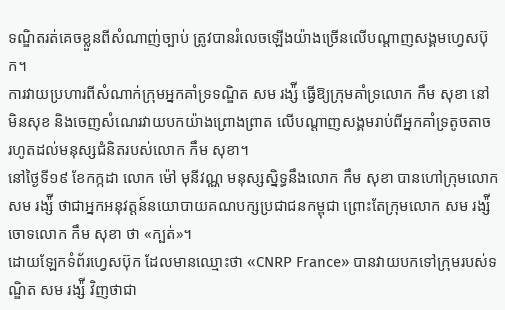ទណ្ឌិតរត់គេចខ្លួនពីសំណាញ់ច្បាប់ ត្រូវបានរំលេចឡើងយ៉ាងច្រើនលើបណ្តាញសង្គមហ្វេសប៊ុក។
ការវាយប្រហារពីសំណាក់ក្រុមអ្នកគាំទ្រទណ្ឌិត សម រង្ស៉ី ធ្វើឱ្យក្រុមគាំទ្រលោក កឹម សុខា នៅមិនសុខ និងចេញសំណេរវាយបកយ៉ាងព្រោងព្រាត លើបណ្តាញសង្គមរាប់ពីអ្នកគាំទ្រតូចតាច រហូតដល់មនុស្សជំនិតរបស់លោក កឹម សុខា។
នៅថ្ងៃទី១៩ ខែកក្កដា លោក ម៉ៅ មុនីវណ្ណ មនុស្សស្និទ្ធនឹងលោក កឹម សុខា បានហៅក្រុមលោក សម រង្ស៉ី ថាជាអ្នកអនុវត្តន៍នយោបាយគណបក្សប្រជាជនកម្ពុជា ព្រោះតែក្រុមលោក សម រង្ស៉ី ចោទលោក កឹម សុខា ថា «ក្បត់»។
ដោយឡែកទំព័រហ្វេសប៊ុក ដែលមានឈ្មោះថា «CNRP France» បានវាយបកទៅក្រុមរបស់ទណ្ឌិត សម រង្ស៉ី វិញថាជា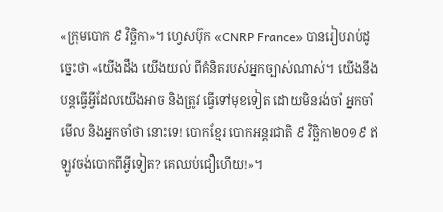«ក្រុមបោក ៩ វិច្ឆិកា»។ ហ្វេសប៊ុក «CNRP France» បានរៀបរាប់ដូច្នេះថា «យើងដឹង យើងយល់ ពីគំនិតរបស់អ្នកច្បាស់ណាស់។ យើងនឹងបន្តធ្វើអ្វីដែលយើងអាច និងត្រូវ ធ្វើទៅមុខទៀត ដោយមិនរង់ចាំ អ្នកចាំមើល និងអ្នកចាំថា នោះទេ! បោកខ្មែរ បោកអន្តរជាតិ ៩ វិច្ឆិកា២០១៩ ឥឡូវចង់បោកពីអ្វីទៀត? គេឈប់ជឿហើយ!»។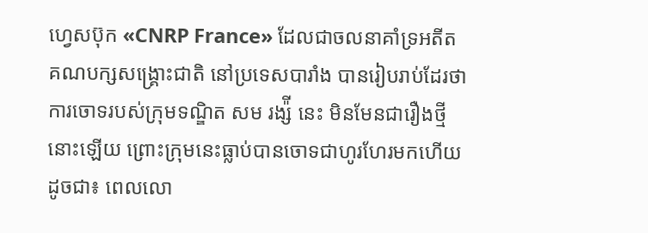ហ្វេសប៊ុក «CNRP France» ដែលជាចលនាគាំទ្រអតីតគណបក្សសង្គ្រោះជាតិ នៅប្រទេសបារាំង បានរៀបរាប់ដែរថា ការចោទរបស់ក្រុមទណ្ឌិត សម រង្ស៉ី នេះ មិនមែនជារឿងថ្មីនោះឡើយ ព្រោះក្រុមនេះធ្លាប់បានចោទជាហូរហែរមកហើយដូចជា៖ ពេលលោ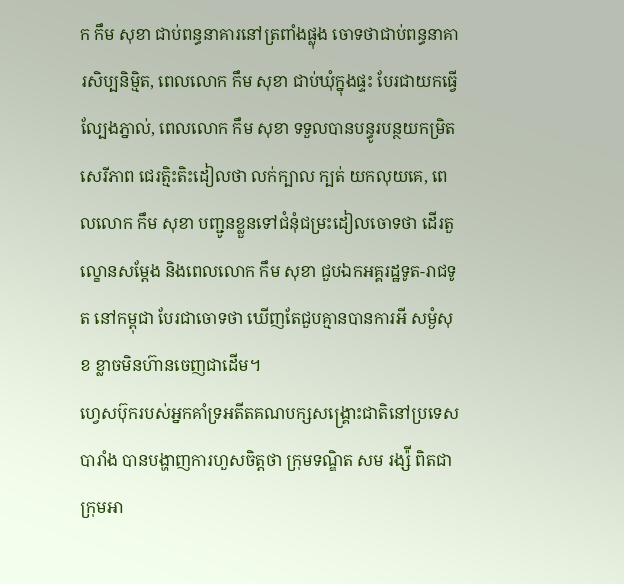ក កឹម សុខា ជាប់ពន្ធនាគារនៅត្រពាំងផ្លុង ចោទថាជាប់ពន្ធនាគារសិប្បនិម្មិត, ពេលលោក កឹម សុខា ជាប់ឃុំក្នុងផ្ទះ បែរជាយកធ្វើល្បែងភ្នាល់, ពេលលោក កឹម សុខា ទទួលបានបន្ធូរបន្ថយកម្រិតសេរីភាព ជេរត្មិះតិះដៀលថា លក់ក្បាល ក្បត់ យកលុយគេ, ពេលលោក កឹម សុខា បញ្ជូនខ្លួនទៅជំនុំជម្រះដៀលចោទថា ដើរតួល្ខោនសម្ដែង និងពេលលោក កឹម សុខា ជួបឯកអគ្គរដ្ឋទូត-រាជទូត នៅកម្ពុជា បែរជាចោទថា ឃើញតែជួបគ្មានបានការអី សម្ងំសុខ ខ្លាចមិនហ៊ានចេញជាដើម។
ហ្វេសប៊ុករបស់អ្នកគាំទ្រអតីតគណបក្សសង្គ្រោះជាតិនៅប្រទេសបារាំង បានបង្ហាញការហួសចិត្តថា ក្រុមទណ្ឌិត សម រង្ស៉ី ពិតជាក្រុមអា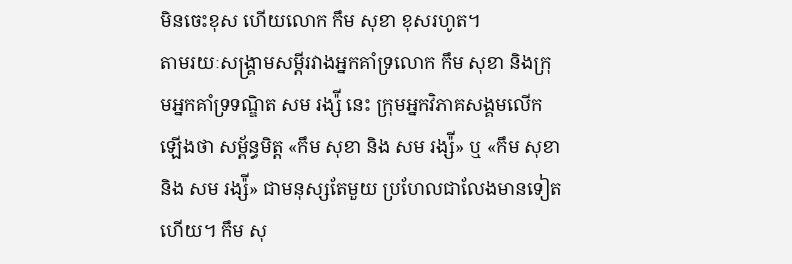មិនចេះខុស ហើយលោក កឹម សុខា ខុសរហូត។
តាមរយៈសង្គ្រាមសម្តីរវាងអ្នកគាំទ្រលោក កឹម សុខា និងក្រុមអ្នកគាំទ្រទណ្ឌិត សម រង្ស៉ី នេះ ក្រុមអ្នកវិភាគសង្គមលើកឡើងថា សម្ព័ន្ធមិត្ត «កឹម សុខា និង សម រង្ស៉ី» ឬ «កឹម សុខា និង សម រង្ស៉ី» ជាមនុស្សតែមួយ ប្រហែលជាលែងមានទៀតហើយ។ កឹម សុ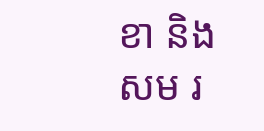ខា និង សម រ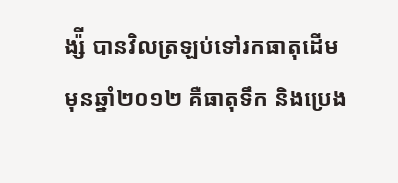ង្ស៉ី បានវិលត្រឡប់ទៅរកធាតុដើមមុនឆ្នាំ២០១២ គឺធាតុទឹក និងប្រេង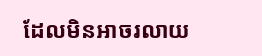ដែលមិនអាចរលាយ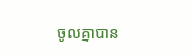ចូលគ្នាបាន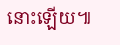នោះឡើយ៕